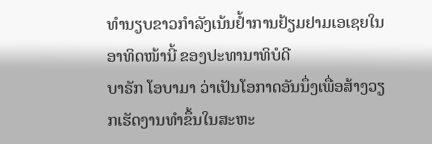ທໍານຽບຂາວກໍາລັງເນ້ນຢໍ້າການຢ້ຽມຢາມເອເຊຍໃນອາທິດໜ້ານີ້ ຂອງປະທານາທິບໍດີ
ບາຣັກ ໂອບາມາ ວ່າເປັນໂອກາດອັນນຶ່ງເພື່ອສ້າງວຽກເຮັດງານທໍາຂຶ້ນໃນສະຫະ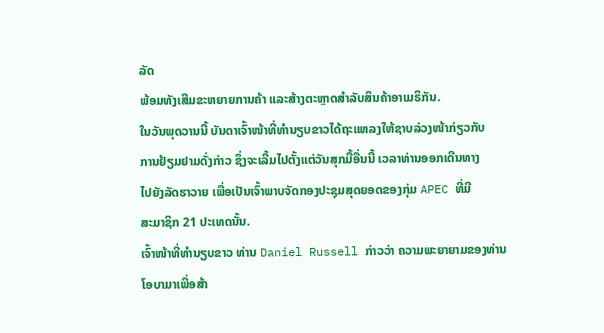ລັດ
ພ້ອມທັງເສີມຂະຫຍາຍການຄ້າ ແລະສ້າງຕະຫຼາດສໍາລັບສິນຄ້າອາເມຣິກັນ.
ໃນວັນພຸດວານນີ້ ບັນດາເຈົ້າໜ້າທີ່ທໍານຽບຂາວໄດ້ຖະແຫລງໃຫ້ຊາບລ່ວງໜ້າກ່ຽວກັບ
ການຢ້ຽມຢາມດັ່ງກ່າວ ຊຶ່ງຈະເລີ້ມໄປຕັ້ງແຕ່ວັນສຸກມື້ອື່ນນີ້ ເວລາທ່ານອອກເດີນທາງ
ໄປຍັງລັດຮາວາຍ ເພື່ອເປັນເຈົ້າພາບຈັດກອງປະຊຸມສຸດຍອດຂອງກຸ່ມ APEC ທີ່ມີ
ສະມາຊິກ 21 ປະເທດນັ້ນ.
ເຈົ້າໜ້າທີ່ທໍານຽບຂາວ ທ່ານ Daniel Russell ກ່າວວ່າ ຄວາມພະຍາຍາມຂອງທ່ານ
ໂອບາມາເພື່ອສ້າ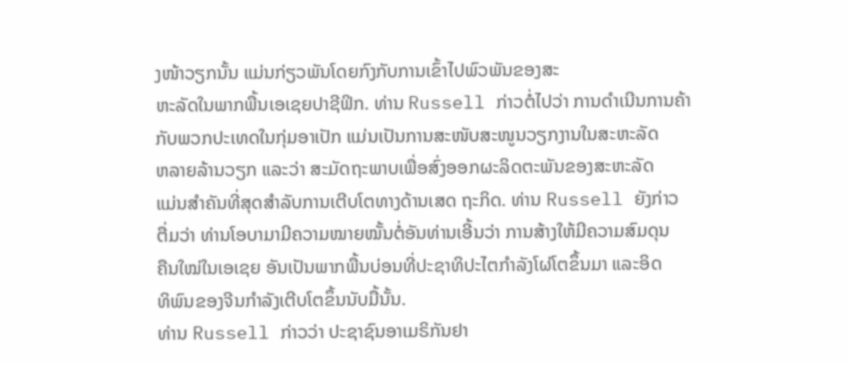ງໜ້າວຽກນັ້ນ ແມ່ນກ່ຽວພັນໂດຍກົງກັບການເຂົ້າໄປພົວພັນຂອງສະ
ຫະລັດໃນພາກພື້ນເອເຊຍປາຊີຟິກ. ທ່ານ Russell ກ່າວຕໍ່ໄປວ່າ ການດໍາເນີນການຄ້າ
ກັບພວກປະເທດໃນກຸ່ມອາເປັກ ແມ່ນເປັນການສະໜັບສະໜູນວຽກງານໃນສະຫະລັດ
ຫລາຍລ້ານວຽກ ແລະວ່າ ສະມັດຖະພາບເພື່ອສົ່ງອອກຜະລິດຕະພັນຂອງສະຫະລັດ
ແມ່ນສໍາຄັນທີ່ສຸດສໍາລັບການເຕີບໂຕທາງດ້ານເສດ ຖະກິດ. ທ່ານ Russell ຍັງກ່າວ
ຕື່ມວ່າ ທ່ານໂອບາມາມີຄວາມໝາຍໝັ້ນຕໍ່ອັນທ່ານເອີ້ນວ່າ ການສ້າງໃຫ້ມີຄວາມສົມດຸນ
ຄືນໃໝ່ໃນເອເຊຍ ອັນເປັນພາກພື້ນບ່ອນທີ່ປະຊາທິປະໄຕກໍາລັງໂຜ່ໂຕຂຶ້ນມາ ແລະອິດ
ທິພົນຂອງຈີນກໍາລັງເຕີບໂຕຂຶ້ນນັບມື້ນັ້ນ.
ທ່ານ Russell ກ່າວວ່າ ປະຊາຊົນອາເມຣິກັນຢາ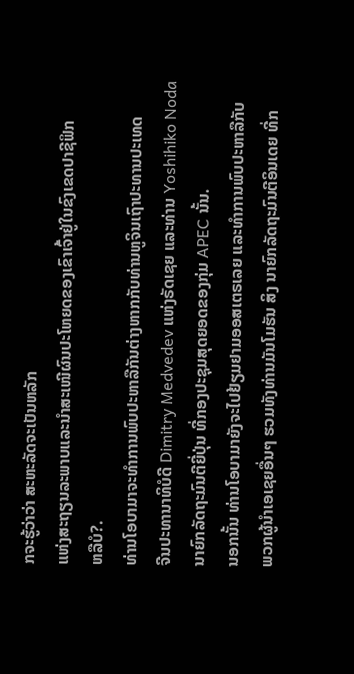ກຈະຮູ້ວ່າວ່າ ສະຫະລັດຈະເປັນຫລັກ
ແຫ່ງສະຖຽນລະພາບແລະນໍາສະເໜີຜົນປະໂຫຍດຂອງເຂົາເຈົ້າຢູ່ໃນຂົງເຂດປາຊີຟິກ
ຫລືບໍ?.
ທ່ານໂອບາມາຈະທໍາການພົບປະຫາລືກັນຕ່າງຫາກກັບທ່ານຫູຈິນເຖົາປະທານປະເທດ
ຈີນປະທານາທິບໍດີ Dimitry Medvedev ແຫ່ງຣັດເຊຍ ແລະທ່ານ Yoshihiko Noda
ນາຍົກລັດຖະມົນຕີຍີ່ປຸ່ນ ທີ່ກອງປະຊຸມສຸດຍອດຂອງກຸ່ມ APEC ນັ້ນ.
ນອກນັ້ນ ທ່ານໂອບາມາຍັງຈະໄປຢ້ຽມຢາມອອສເຕຣເລຍ ແລະທໍາການພົບປະຫາລືກັບ
ພວກຜູ້ນໍາເອເຊຍອື່ນໆ ຮວມທັງທ່ານມັນໂມຮັນ ສິງ ນາຍົກລັດຖະມົນຕີອິນເດຍ ທີ່ກ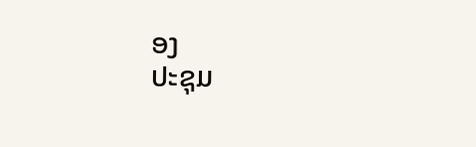ອງ
ປະຊຸມ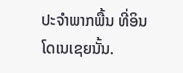ປະຈໍາພາກພື້ນ ທີ່ອິນໂດເນເຊຍນັ້ນ.